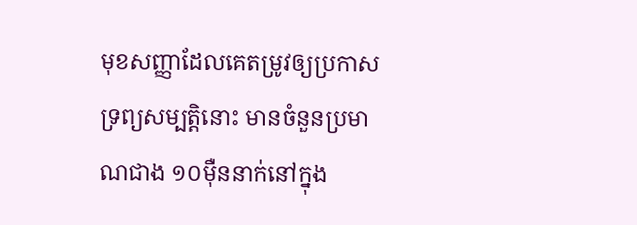មុខសញ្ញាដែលគេតម្រូវឲ្យប្រកាសទ្រព្យសម្បត្តិនោះ មានចំនួនប្រមាណជាង ១០ម៉ឺននាក់នៅក្នុង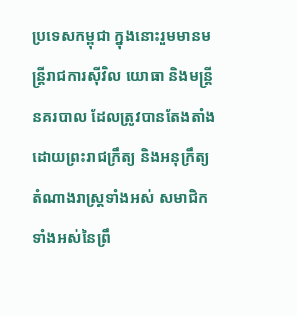ប្រទេសកម្ពុជា ក្នុងនោះរួមមានមន្រ្តីរាជការស៊ីវិល យោធា និងមន្ត្រីនគរបាល ដែលត្រូវបានតែងតាំងដោយព្រះរាជក្រឹត្យ និងអនុក្រឹត្យ តំណាងរាស្ត្រទាំងអស់ សមាជិកទាំងអស់នៃព្រឹ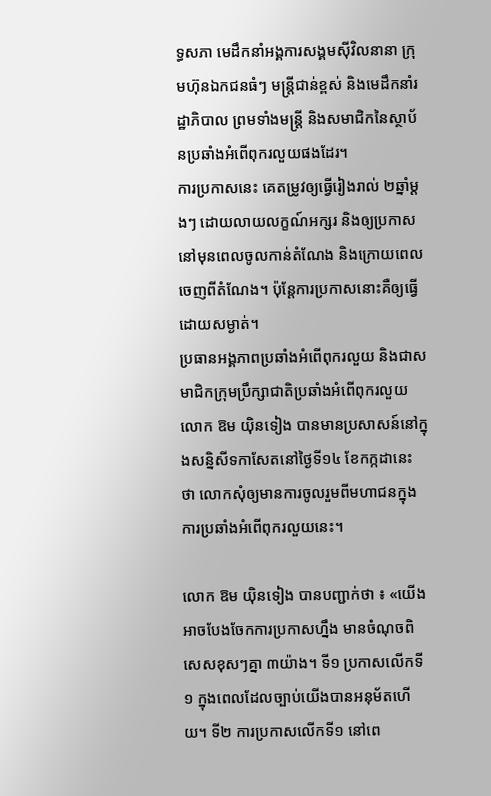ទ្ធសភា មេដឹកនាំអង្គការសង្គមស៊ីវិលនានា ក្រុមហ៊ុនឯកជនធំៗ មន្ត្រីជាន់ខ្ពស់ និងមេដឹកនាំរដ្ឋាភិបាល ព្រមទាំងមន្ត្រី និងសមាជិកនៃស្ថាប័នប្រឆាំងអំពើពុករលួយផងដែរ។
ការប្រកាសនេះ គេតម្រូវឲ្យធ្វើរៀងរាល់ ២ឆ្នាំម្ដងៗ ដោយលាយលក្ខណ៍អក្សរ និងឲ្យប្រកាសនៅមុនពេលចូលកាន់តំណែង និងក្រោយពេលចេញពីតំណែង។ ប៉ុន្តែការប្រកាសនោះគឺឲ្យធ្វើដោយសម្ងាត់។
ប្រធានអង្គភាពប្រឆាំងអំពើពុករលួយ និងជាសមាជិកក្រុមប្រឹក្សាជាតិប្រឆាំងអំពើពុករលួយ លោក ឱម យ៉ិនទៀង បានមានប្រសាសន៍នៅក្នុងសន្និសីទកាសែតនៅថ្ងៃទី១៤ ខែកក្កដានេះ ថា លោកសុំឲ្យមានការចូលរួមពីមហាជនក្នុងការប្រឆាំងអំពើពុករលួយនេះ។

លោក ឱម យ៉ិនទៀង បានបញ្ជាក់ថា ៖ «យើងអាចបែងចែកការប្រកាសហ្នឹង មានចំណុចពិសេសខុសៗគ្នា ៣យ៉ាង។ ទី១ ប្រកាសលើកទី១ ក្នុងពេលដែលច្បាប់យើងបានអនុម័តហើយ។ ទី២ ការប្រកាសលើកទី១ នៅពេ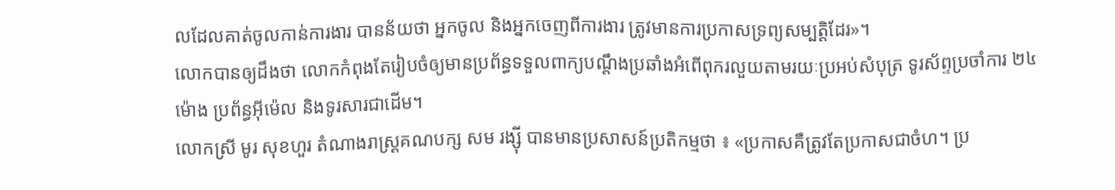លដែលគាត់ចូលកាន់ការងារ បានន័យថា អ្នកចូល និងអ្នកចេញពីការងារ ត្រូវមានការប្រកាសទ្រព្យសម្បត្តិដែរ»។
លោកបានឲ្យដឹងថា លោកកំពុងតែរៀបចំឲ្យមានប្រព័ន្ធទទួលពាក្យបណ្ដឹងប្រឆាំងអំពើពុករលួយតាមរយៈប្រអប់សំបុត្រ ទូរស័ព្ទប្រចាំការ ២៤ម៉ោង ប្រព័ន្ធអ៊ីម៉េល និងទូរសារជាដើម។
លោកស្រី មូរ សុខហួរ តំណាងរាស្ត្រគណបក្ស សម រង្ស៊ី បានមានប្រសាសន៍ប្រតិកម្មថា ៖ «ប្រកាសគឺត្រូវតែប្រកាសជាចំហ។ ប្រ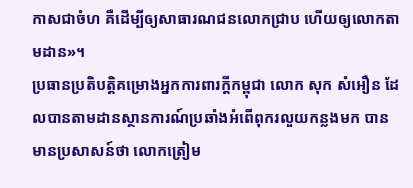កាសជាចំហ គឺដើម្បីឲ្យសាធារណជនលោកជ្រាប ហើយឲ្យលោកតាមដាន»។
ប្រធានប្រតិបត្តិគម្រោងអ្នកការពារក្តីកម្ពុជា លោក សុក សំអឿន ដែលបានតាមដានស្ថានការណ៍ប្រឆាំងអំពើពុករលួយកន្លងមក បានមានប្រសាសន៍ថា លោកត្រៀម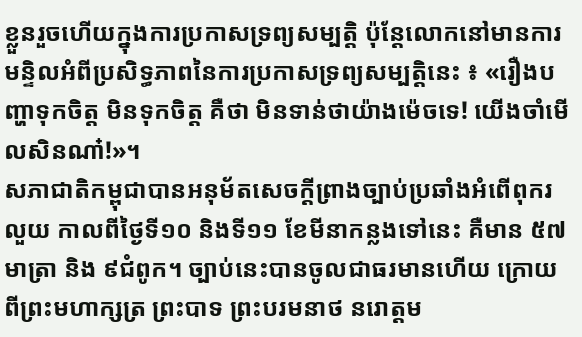ខ្លួនរួចហើយក្នុងការប្រកាសទ្រព្យសម្បត្តិ ប៉ុន្តែលោកនៅមានការមន្ទិលអំពីប្រសិទ្ធភាពនៃការប្រកាសទ្រព្យសម្បត្តិនេះ ៖ «រឿងបញ្ហាទុកចិត្ត មិនទុកចិត្ត គឺថា មិនទាន់ថាយ៉ាងម៉េចទេ! យើងចាំមើលសិនណា៎!»។
សភាជាតិកម្ពុជាបានអនុម័តសេចក្ដីព្រាងច្បាប់ប្រឆាំងអំពើពុករលួយ កាលពីថៃ្ងទី១០ និងទី១១ ខែមីនាកន្លងទៅនេះ គឺមាន ៥៧មាត្រា និង ៩ជំពូក។ ច្បាប់នេះបានចូលជាធរមានហើយ ក្រោយពីព្រះមហាក្សត្រ ព្រះបាទ ព្រះបរមនាថ នរោត្តម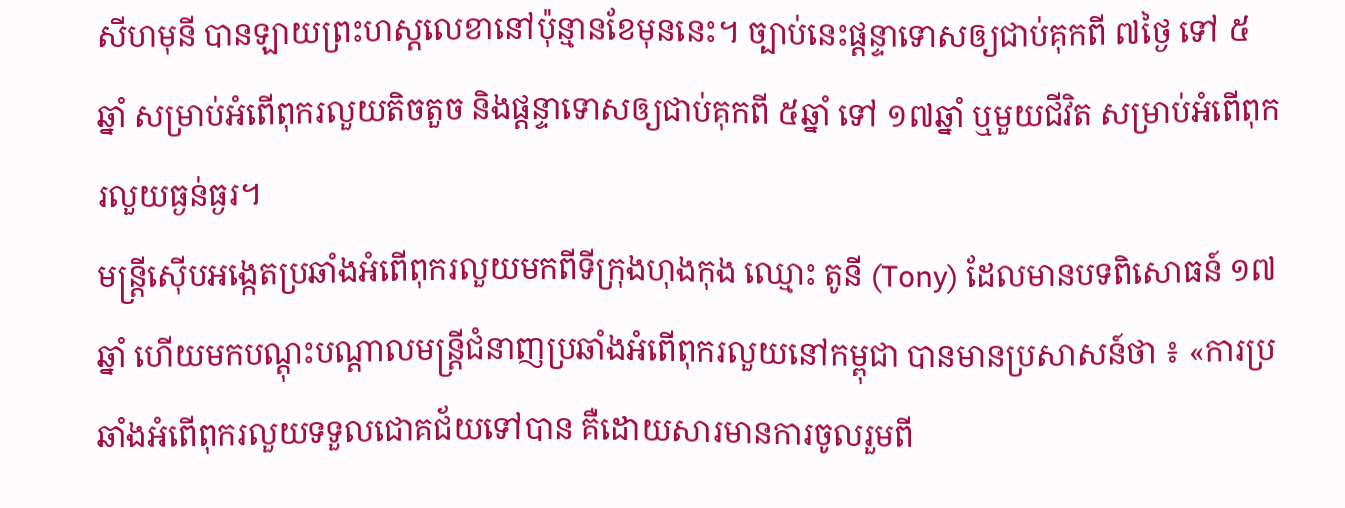សីហមុនី បានឡាយព្រះហស្តលេខានៅប៉ុន្មានខែមុននេះ។ ច្បាប់នេះផ្ដន្ទាទោសឲ្យជាប់គុកពី ៧ថៃ្ង ទៅ ៥ឆ្នាំ សម្រាប់អំពើពុករលួយតិចតួច និងផ្ដន្ទាទោសឲ្យជាប់គុកពី ៥ឆ្នាំ ទៅ ១៧ឆ្នាំ ឬមួយជីវិត សម្រាប់អំពើពុករលួយធ្ងន់ធ្ងរ។
មន្រ្តីស៊ើបអង្កេតប្រឆាំងអំពើពុករលួយមកពីទីក្រុងហុងកុង ឈ្មោះ តូនី (Tony) ដែលមានបទពិសោធន៍ ១៧ឆ្នាំ ហើយមកបណ្ដុះបណ្ដាលមន្រ្តីជំនាញប្រឆាំងអំពើពុករលួយនៅកម្ពុជា បានមានប្រសាសន៍ថា ៖ «ការប្រឆាំងអំពើពុករលួយទទួលជោគជ័យទៅបាន គឺដោយសារមានការចូលរួមពី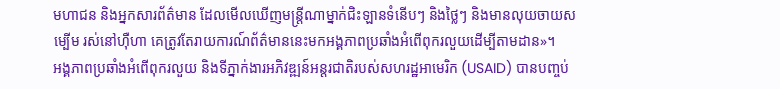មហាជន និងអ្នកសារព័ត៌មាន ដែលមើលឃើញមន្ត្រីណាម្នាក់ជិះឡានទំនើបៗ និងថ្លៃៗ និងមានលុយចាយសម្បើម រស់នៅហ៊ឺហា គេត្រូវតែរាយការណ៍ព័ត៌មាននេះមកអង្គភាពប្រឆាំងអំពើពុករលួយដើម្បីតាមដាន»។
អង្គភាពប្រឆាំងអំពើពុករលួយ និងទីភ្នាក់ងារអភិវឌ្ឍន៍អន្តរជាតិរបស់សហរដ្ឋអាមេរិក (USAID) បានបញ្ចប់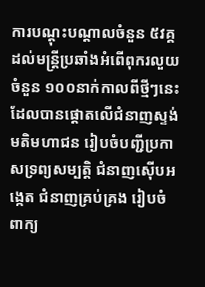ការបណ្ដុះបណ្ដាលចំនួន ៥វគ្គ ដល់មន្ត្រីប្រឆាំងអំពើពុករលួយចំនួន ១០០នាក់កាលពីថ្មីៗនេះ ដែលបានផ្ដោតលើជំនាញស្ទង់មតិមហាជន រៀបចំបញ្ជីប្រកាសទ្រព្យសម្បត្តិ ជំនាញស៊ើបអង្កេត ជំនាញគ្រប់គ្រង រៀបចំពាក្យ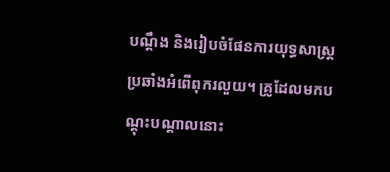បណ្ដឹង និងរៀបចំផែនការយុទ្ធសាស្ត្រប្រឆាំងអំពើពុករលួយ។ គ្រូដែលមកបណ្ដុះបណ្ដាលនោះ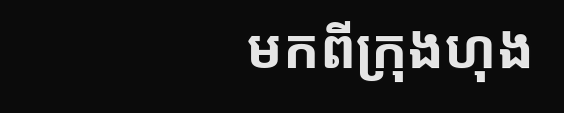មកពីក្រុងហុង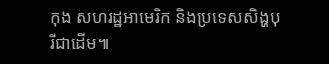កុង សហរដ្ឋអាមេរិក និងប្រទេសសិង្ហបុរីជាដើម៕